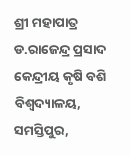ଶ୍ରୀ ମହାପାତ୍ର ଡ.ରାଜେନ୍ଦ୍ର ପ୍ରସାଦ କେନ୍ଦ୍ରୀୟ କୃଷି ବଶି ବିଶ୍ୱଦ୍ୟାଳୟ, ସମସ୍ତିପୁର,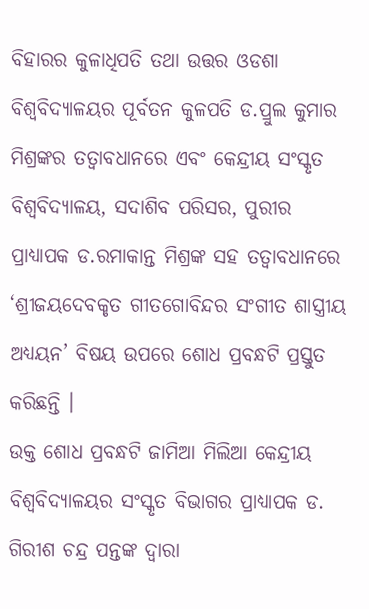ବିହାରର କୁଳାଧିପତି ତଥା ଉତ୍ତର ଓଡଶା ବିଶ୍ୱବିଦ୍ୟାଳୟର ପୂର୍ବତନ କୁଳପତି ଡ.ପ୍ରୁଲ କୁମାର ମିଶ୍ରଙ୍କର ତତ୍ୱାବଧାନରେ ଏବଂ କେନ୍ଦ୍ରୀୟ ସଂସ୍କୃତ ବିଶ୍ୱବିଦ୍ୟାଳୟ, ସଦାଶିବ ପରିସର, ପୁରୀର ପ୍ରାଧ୍ୟାପକ ଡ.ରମାକାନ୍ତ ମିଶ୍ରଙ୍କ ସହ ତତ୍ୱାବଧାନରେ ‘ଶ୍ରୀଜୟଦେବକୃତ ଗୀତଗୋବିନ୍ଦର ସଂଗୀତ ଶାସ୍ତ୍ରୀୟ ଅଧ୍ୟୟନ’ ବିଷୟ ଉପରେ ଶୋଧ ପ୍ରବନ୍ଧଟି ପ୍ରସ୍ତୁତ କରିଛନ୍ତି ।
ଉକ୍ତ ଶୋଧ ପ୍ରବନ୍ଧଟି ଜାମିଆ ମିଲିଆ କେନ୍ଦ୍ରୀୟ ବିଶ୍ୱବିଦ୍ୟାଳୟର ସଂସ୍କୃତ ବିଭାଗର ପ୍ରାଧ୍ୟାପକ ଡ. ଗିରୀଶ ଚନ୍ଦ୍ର ପନ୍ତଙ୍କ ଦ୍ୱାରା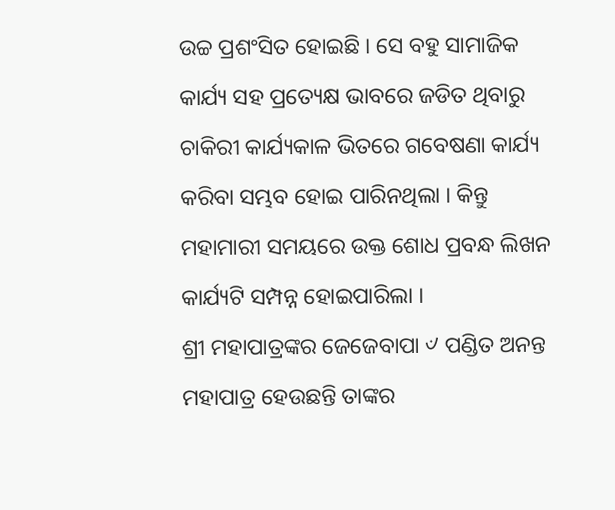ଉଚ୍ଚ ପ୍ରଶଂସିତ ହୋଇଛି । ସେ ବହୁ ସାମାଜିକ କାର୍ଯ୍ୟ ସହ ପ୍ରତ୍ୟେକ୍ଷ ଭାବରେ ଜଡିତ ଥିବାରୁ ଚାକିରୀ କାର୍ଯ୍ୟକାଳ ଭିତରେ ଗବେଷଣା କାର୍ଯ୍ୟ କରିବା ସମ୍ଭବ ହୋଇ ପାରିନଥିଲା । କିନ୍ତୁ ମହାମାରୀ ସମୟରେ ଉକ୍ତ ଶୋଧ ପ୍ରବନ୍ଧ ଲିଖନ କାର୍ଯ୍ୟଟି ସମ୍ପନ୍ନ ହୋଇପାରିଲା ।
ଶ୍ରୀ ମହାପାତ୍ରଙ୍କର ଜେଜେବାପା ୰ ପଣ୍ଡିତ ଅନନ୍ତ ମହାପାତ୍ର ହେଉଛନ୍ତି ତାଙ୍କର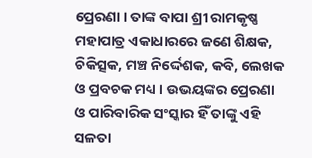ପ୍ରେରଣା । ତାଙ୍କ ବାପା ଶ୍ରୀ ରାମକୃଷ୍ଣ ମହାପାତ୍ର ଏକାଧାରରେ ଜଣେ ଶିକ୍ଷକ, ଚିକିତ୍ସକ, ମଞ୍ଚ ନିର୍ଦ୍ଦେଶକ, କବି, ଲେଖକ ଓ ପ୍ରବଚକ ମଧ୍ୟ । ଉଭୟଙ୍କର ପ୍ରେରଣା ଓ ପାରିବାରିକ ସଂସ୍କାର ହିଁ ତାଙ୍କୁ ଏହି ସଳତା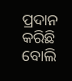ପ୍ରଦାନ କରିଛି ବୋଲି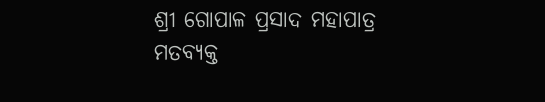ଶ୍ରୀ ଗୋପାଳ ପ୍ରସାଦ ମହାପାତ୍ର ମତବ୍ୟକ୍ତ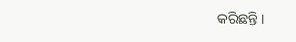କରିଛନ୍ତି ।